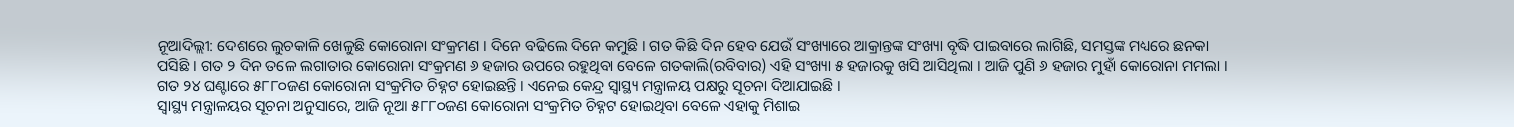ନୂଆଦିଲ୍ଲୀ: ଦେଶରେ ଲୁଚକାଳି ଖେଳୁଛି କୋରୋନା ସଂକ୍ରମଣ । ଦିନେ ବଢିଲେ ଦିନେ କମୁଛି । ଗତ କିଛି ଦିନ ହେବ ଯେଉଁ ସଂଖ୍ୟାରେ ଆକ୍ରାନ୍ତଙ୍କ ସଂଖ୍ୟା ବୃଦ୍ଧି ପାଇବାରେ ଲାଗିଛି, ସମସ୍ତଙ୍କ ମଧ୍ୟରେ ଛନକା ପସିଛି । ଗତ ୨ ଦିନ ତଳେ ଲଗାତାର କୋରୋନା ସଂକ୍ରମଣ ୬ ହଜାର ଉପରେ ରହୁଥିବା ବେଳେ ଗତକାଲି(ରବିବାର) ଏହି ସଂଖ୍ୟା ୫ ହଜାରକୁ ଖସି ଆସିଥିଲା । ଆଜି ପୁଣି ୬ ହଜାର ମୁହାଁ କୋରୋନା ମମଲା । ଗତ ୨୪ ଘଣ୍ଟାରେ ୫୮୮୦ଜଣ କୋରୋନା ସଂକ୍ରମିତ ଚିହ୍ନଟ ହୋଇଛନ୍ତି । ଏନେଇ କେନ୍ଦ୍ର ସ୍ବାସ୍ଥ୍ୟ ମନ୍ତ୍ରାଳୟ ପକ୍ଷରୁ ସୂଚନା ଦିଆଯାଇଛି ।
ସ୍ବାସ୍ଥ୍ୟ ମନ୍ତ୍ରାଳୟର ସୂଚନା ଅନୁସାରେ, ଆଜି ନୂଆ ୫୮୮୦ଜଣ କୋରୋନା ସଂକ୍ରମିତ ଚିହ୍ନଟ ହୋଇଥିବା ବେଳେ ଏହାକୁ ମିଶାଇ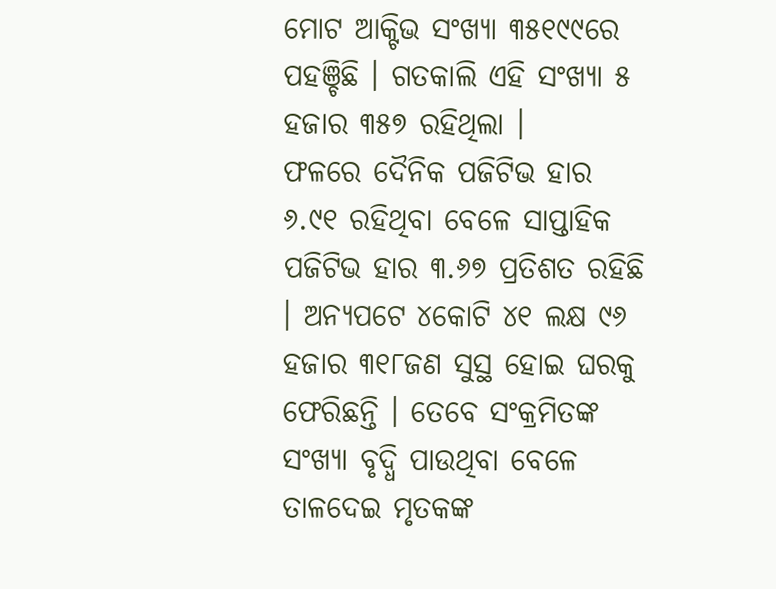ମୋଟ ଆକ୍ଟିଭ ସଂଖ୍ୟା ୩୫୧୯୯ରେ ପହଞ୍ଚିଛି । ଗତକାଲି ଏହି ସଂଖ୍ୟା ୫ ହଜାର ୩୫୭ ରହିଥିଲା ।
ଫଳରେ ଦୈନିକ ପଜିଟିଭ ହାର ୬.୯୧ ରହିଥିବା ବେଳେ ସାପ୍ତାହିକ ପଜିଟିଭ ହାର ୩.୬୭ ପ୍ରତିଶତ ରହିଛି । ଅନ୍ୟପଟେ ୪କୋଟି ୪୧ ଲକ୍ଷ ୯୬ ହଜାର ୩୧୮ଜଣ ସୁସ୍ଥ ହୋଇ ଘରକୁ ଫେରିଛନ୍ତି । ତେବେ ସଂକ୍ରମିତଙ୍କ ସଂଖ୍ୟା ବୃଦ୍ଧି ପାଉଥିବା ବେଳେ ତାଳଦେଇ ମୃତକଙ୍କ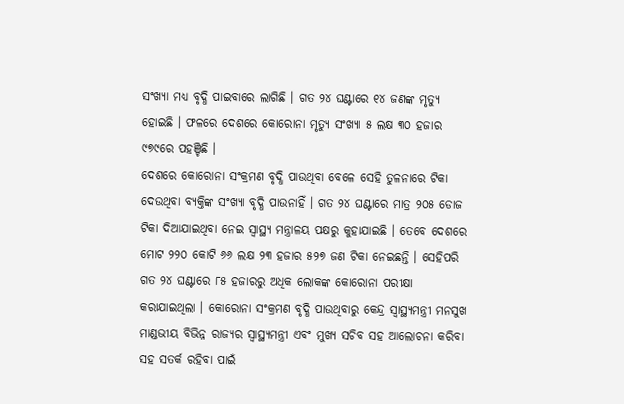ସଂଖ୍ୟା ମଧ୍ୟ ବୃଦ୍ଧି ପାଇବାରେ ଲାଗିଛି । ଗତ ୨୪ ଘଣ୍ଟାରେ ୧୪ ଜଣଙ୍କ ମୃତ୍ୟୁ ହୋଇଛି । ଫଳରେ ଦେଶରେ କୋରୋନା ମୃତ୍ୟୁ ସଂଖ୍ୟା ୫ ଲକ୍ଷ ୩୦ ହଜାର ୯୭୯ରେ ପହଞ୍ଚିଛି ।
ଦେଶରେ କୋରୋନା ସଂକ୍ରମଣ ବୃଦ୍ଧି ପାଉଥିବା ବେଳେ ସେହି ତୁଳନାରେ ଟିକା ଦେଉଥିବା ବ୍ୟକ୍ତିଙ୍କ ସଂଖ୍ୟା ବୃଦ୍ଧି ପାଉନାହିଁ । ଗତ ୨୪ ଘଣ୍ଟାରେ ମାତ୍ର ୨୦୫ ଡୋଜ ଟିକା ଦିଆଯାଇଥିବା ନେଇ ସ୍ବାସ୍ଥ୍ୟ ମନ୍ତ୍ରାଳୟ ପକ୍ଷରୁ କୁହାଯାଇଛି । ତେବେ ଦେଶରେ ମୋଟ ୨୨୦ କୋଟି ୬୬ ଲକ୍ଷ ୨୩ ହଜାର ୫୨୭ ଜଣ ଟିକା ନେଇଛନ୍ତି । ସେହିପରି ଗତ ୨୪ ଘଣ୍ଟାରେ ୮୫ ହଜାରରୁ ଅଧିକ ଲୋକଙ୍କ କୋରୋନା ପରୀକ୍ଷା କରାଯାଇଥିଲା । କୋରୋନା ସଂକ୍ରମଣ ବୃଦ୍ଧି ପାଉଥିବାରୁ କେନ୍ଦ୍ର ସ୍ବାସ୍ଥ୍ୟମନ୍ତ୍ରୀ ମନସୁଖ ମାଣ୍ଡଭୀୟ ବିଭିନ୍ନ ରାଜ୍ୟର ସ୍ବାସ୍ଥ୍ୟମନ୍ତ୍ରୀ ଏବଂ ମୁଖ୍ୟ ସଚିବ ସହ ଆଲୋଚନା କରିବା ସହ ସତର୍କ ରହିବା ପାଇଁ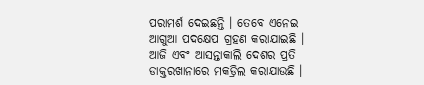ପରାମର୍ଶ ଦେଇଛନ୍ତି । ତେବେ ଏନେଇ ଆଗୁଆ ପଦକ୍ଷେପ ଗ୍ରହଣ କରାଯାଇଛି । ଆଜି ଏବଂ ଆସନ୍ତାକାଲି ଦେଶର ପ୍ରତି ଡାକ୍ତରଖାନାରେ ମକଡ୍ରିଲ କରାଯାଉଛି ।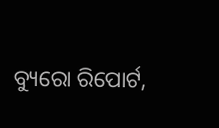ବ୍ୟୁରୋ ରିପୋର୍ଟ,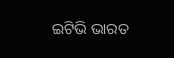ଇଟିଭି ଭାରତ